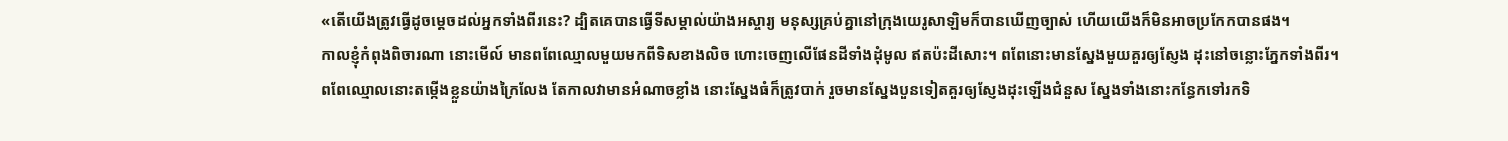«តើយើងត្រូវធ្វើដូចម្ដេចដល់អ្នកទាំងពីរនេះ? ដ្បិតគេបានធ្វើទីសម្គាល់យ៉ាងអស្ចារ្យ មនុស្សគ្រប់គ្នានៅក្រុងយេរូសាឡិមក៏បានឃើញច្បាស់ ហើយយើងក៏មិនអាចប្រកែកបានផង។
កាលខ្ញុំកំពុងពិចារណា នោះមើល៍ មានពពែឈ្មោលមួយមកពីទិសខាងលិច ហោះចេញលើផែនដីទាំងដុំមូល ឥតប៉ះដីសោះ។ ពពែនោះមានស្នែងមួយគួរឲ្យស្ញែង ដុះនៅចន្លោះភ្នែកទាំងពីរ។
ពពែឈ្មោលនោះតម្កើងខ្លួនយ៉ាងក្រៃលែង តែកាលវាមានអំណាចខ្លាំង នោះស្នែងធំក៏ត្រូវបាក់ រួចមានស្នែងបួនទៀតគួរឲ្យស្ញែងដុះឡើងជំនួស ស្នែងទាំងនោះកន្ធែកទៅរកទិ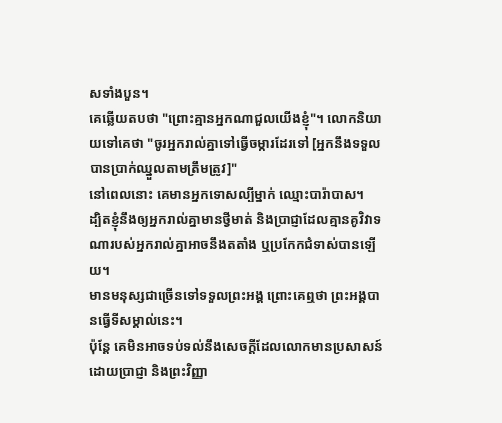សទាំងបួន។
គេឆ្លើយតបថា "ព្រោះគ្មានអ្នកណាជួលយើងខ្ញុំ"។ លោកនិយាយទៅគេថា "ចូរអ្នករាល់គ្នាទៅធ្វើចម្ការដែរទៅ [អ្នកនឹងទទួលបានប្រាក់ឈ្នួលតាមត្រឹមត្រូវ]"
នៅពេលនោះ គេមានអ្នកទោសល្បីម្នាក់ ឈ្មោះបារ៉ាបាស។
ដ្បិតខ្ញុំនឹងឲ្យអ្នករាល់គ្នាមានថ្វីមាត់ និងប្រាជ្ញាដែលគ្មានគូវិវាទណារបស់អ្នករាល់គ្នាអាចនឹងតតាំង ឬប្រកែកជំទាស់បានឡើយ។
មានមនុស្សជាច្រើនទៅទទួលព្រះអង្គ ព្រោះគេឮថា ព្រះអង្គបានធ្វើទីសម្គាល់នេះ។
ប៉ុន្ដែ គេមិនអាចទប់ទល់នឹងសេចក្ដីដែលលោកមានប្រសាសន៍ដោយប្រាជ្ញា និងព្រះវិញ្ញា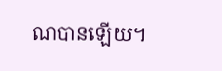ណបានឡើយ។